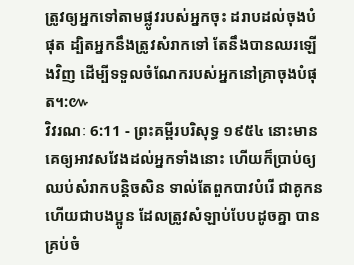ត្រូវឲ្យអ្នកទៅតាមផ្លូវរបស់អ្នកចុះ ដរាបដល់ចុងបំផុត ដ្បិតអ្នកនឹងត្រូវសំរាកទៅ តែនឹងបានឈរឡើងវិញ ដើម្បីទទួលចំណែករបស់អ្នកនៅគ្រាចុងបំផុត។:៚
វិវរណៈ 6:11 - ព្រះគម្ពីរបរិសុទ្ធ ១៩៥៤ នោះមានគេឲ្យអាវសវែងដល់អ្នកទាំងនោះ ហើយក៏ប្រាប់ឲ្យឈប់សំរាកបន្តិចសិន ទាល់តែពួកបាវបំរើ ជាគូកន ហើយជាបងប្អូន ដែលត្រូវសំឡាប់បែបដូចគ្នា បានគ្រប់ចំ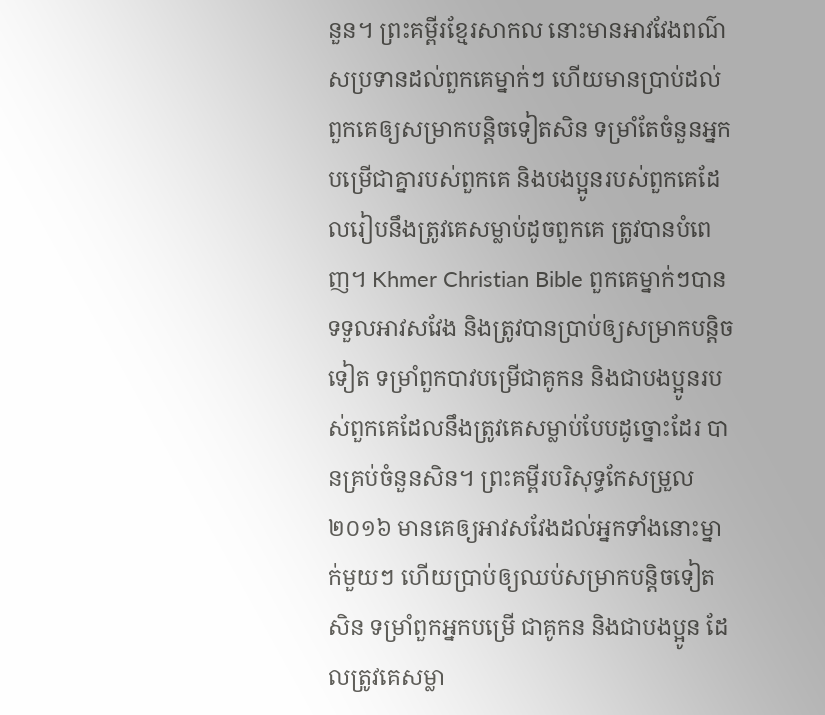នួន។ ព្រះគម្ពីរខ្មែរសាកល នោះមានអាវវែងពណ៌សប្រទានដល់ពួកគេម្នាក់ៗ ហើយមានប្រាប់ដល់ពួកគេឲ្យសម្រាកបន្តិចទៀតសិន ទម្រាំតែចំនួនអ្នកបម្រើជាគ្នារបស់ពួកគេ និងបងប្អូនរបស់ពួកគេដែលរៀបនឹងត្រូវគេសម្លាប់ដូចពួកគេ ត្រូវបានបំពេញ។ Khmer Christian Bible ពួកគេម្នាក់ៗបានទទួលអាវសវែង និងត្រូវបានប្រាប់ឲ្យសម្រាកបន្ដិចទៀត ទម្រាំពួកបាវបម្រើជាគូកន និងជាបងប្អូនរបស់ពួកគេដែលនឹងត្រូវគេសម្លាប់បែបដូច្នោះដែរ បានគ្រប់ចំនួនសិន។ ព្រះគម្ពីរបរិសុទ្ធកែសម្រួល ២០១៦ មានគេឲ្យអាវសវែងដល់អ្នកទាំងនោះម្នាក់មួយៗ ហើយប្រាប់ឲ្យឈប់សម្រាកបន្តិចទៀតសិន ទម្រាំពួកអ្នកបម្រើ ជាគូកន និងជាបងប្អូន ដែលត្រូវគេសម្លា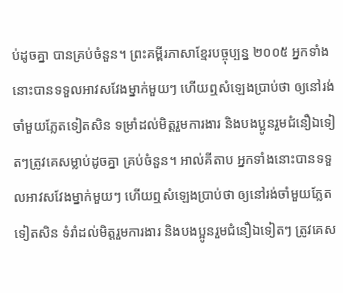ប់ដូចគ្នា បានគ្រប់ចំនួន។ ព្រះគម្ពីរភាសាខ្មែរបច្ចុប្បន្ន ២០០៥ អ្នកទាំងនោះបានទទួលអាវសវែងម្នាក់មួយៗ ហើយឮសំឡេងប្រាប់ថា ឲ្យនៅរង់ចាំមួយភ្លែតទៀតសិន ទម្រាំដល់មិត្តរួមការងារ និងបងប្អូនរួមជំនឿឯទៀតៗត្រូវគេសម្លាប់ដូចគ្នា គ្រប់ចំនួន។ អាល់គីតាប អ្នកទាំងនោះបានទទួលអាវសវែងម្នាក់មួយៗ ហើយឮសំឡេងប្រាប់ថា ឲ្យនៅរង់ចាំមួយភ្លែតទៀតសិន ទំរាំដល់មិត្ដរួមការងារ និងបងប្អូនរួមជំនឿឯទៀតៗ ត្រូវគេស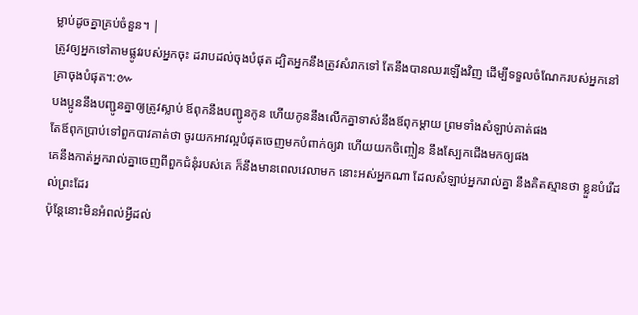ម្លាប់ដូចគ្នាគ្រប់ចំនួន។ |
ត្រូវឲ្យអ្នកទៅតាមផ្លូវរបស់អ្នកចុះ ដរាបដល់ចុងបំផុត ដ្បិតអ្នកនឹងត្រូវសំរាកទៅ តែនឹងបានឈរឡើងវិញ ដើម្បីទទួលចំណែករបស់អ្នកនៅគ្រាចុងបំផុត។:៚
បងប្អូននឹងបញ្ជូនគ្នាឲ្យត្រូវស្លាប់ ឪពុកនឹងបញ្ជូនកូន ហើយកូននឹងលើកគ្នាទាស់នឹងឪពុកម្តាយ ព្រមទាំងសំឡាប់គាត់ផង
តែឪពុកប្រាប់ទៅពួកបាវគាត់ថា ចូរយកអាវល្អបំផុតចេញមកបំពាក់ឲ្យវា ហើយយកចិញ្ចៀន នឹងស្បែកជើងមកឲ្យផង
គេនឹងកាត់អ្នករាល់គ្នាចេញពីពួកជំនុំរបស់គេ ក៏នឹងមានពេលវេលាមក នោះអស់អ្នកណា ដែលសំឡាប់អ្នករាល់គ្នា នឹងគិតស្មានថា ខ្លួនបំរើដល់ព្រះដែរ
ប៉ុន្តែនោះមិនអំពល់អ្វីដល់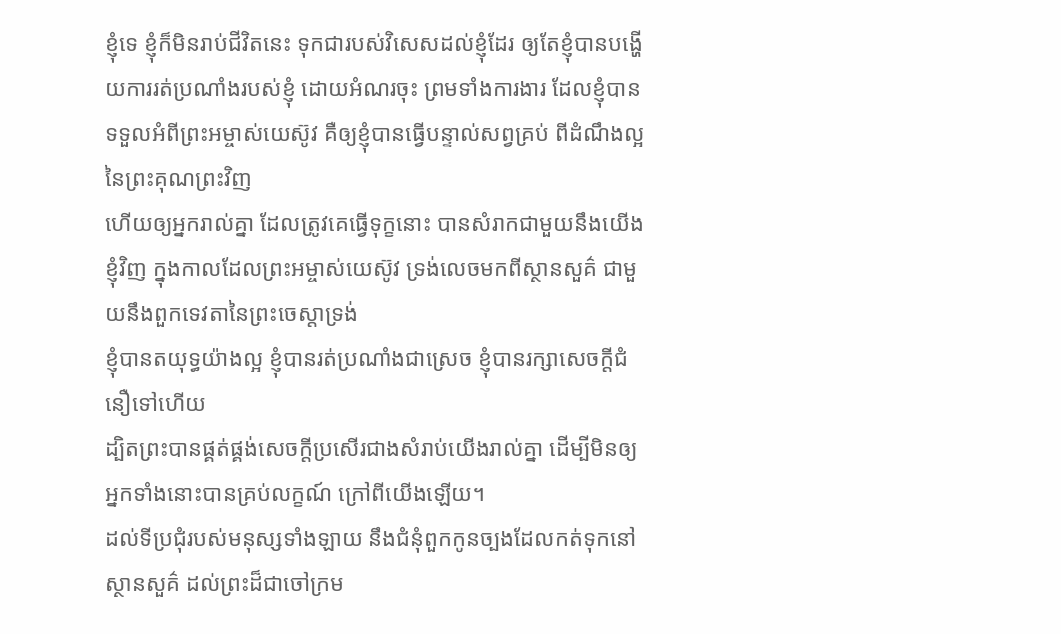ខ្ញុំទេ ខ្ញុំក៏មិនរាប់ជីវិតនេះ ទុកជារបស់វិសេសដល់ខ្ញុំដែរ ឲ្យតែខ្ញុំបានបង្ហើយការរត់ប្រណាំងរបស់ខ្ញុំ ដោយអំណរចុះ ព្រមទាំងការងារ ដែលខ្ញុំបានទទួលអំពីព្រះអម្ចាស់យេស៊ូវ គឺឲ្យខ្ញុំបានធ្វើបន្ទាល់សព្វគ្រប់ ពីដំណឹងល្អនៃព្រះគុណព្រះវិញ
ហើយឲ្យអ្នករាល់គ្នា ដែលត្រូវគេធ្វើទុក្ខនោះ បានសំរាកជាមួយនឹងយើងខ្ញុំវិញ ក្នុងកាលដែលព្រះអម្ចាស់យេស៊ូវ ទ្រង់លេចមកពីស្ថានសួគ៌ ជាមួយនឹងពួកទេវតានៃព្រះចេស្តាទ្រង់
ខ្ញុំបានតយុទ្ធយ៉ាងល្អ ខ្ញុំបានរត់ប្រណាំងជាស្រេច ខ្ញុំបានរក្សាសេចក្ដីជំនឿទៅហើយ
ដ្បិតព្រះបានផ្គត់ផ្គង់សេចក្ដីប្រសើរជាងសំរាប់យើងរាល់គ្នា ដើម្បីមិនឲ្យអ្នកទាំងនោះបានគ្រប់លក្ខណ៍ ក្រៅពីយើងឡើយ។
ដល់ទីប្រជុំរបស់មនុស្សទាំងឡាយ នឹងជំនុំពួកកូនច្បងដែលកត់ទុកនៅស្ថានសួគ៌ ដល់ព្រះដ៏ជាចៅក្រម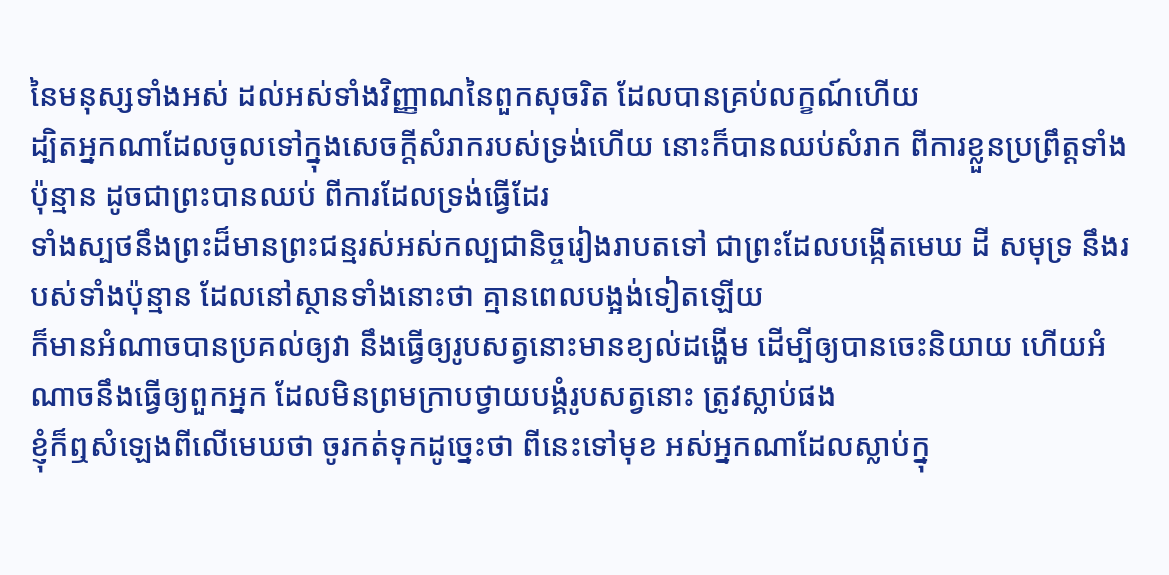នៃមនុស្សទាំងអស់ ដល់អស់ទាំងវិញ្ញាណនៃពួកសុចរិត ដែលបានគ្រប់លក្ខណ៍ហើយ
ដ្បិតអ្នកណាដែលចូលទៅក្នុងសេចក្ដីសំរាករបស់ទ្រង់ហើយ នោះក៏បានឈប់សំរាក ពីការខ្លួនប្រព្រឹត្តទាំងប៉ុន្មាន ដូចជាព្រះបានឈប់ ពីការដែលទ្រង់ធ្វើដែរ
ទាំងស្បថនឹងព្រះដ៏មានព្រះជន្មរស់អស់កល្បជានិច្ចរៀងរាបតទៅ ជាព្រះដែលបង្កើតមេឃ ដី សមុទ្រ នឹងរបស់ទាំងប៉ុន្មាន ដែលនៅស្ថានទាំងនោះថា គ្មានពេលបង្អង់ទៀតឡើយ
ក៏មានអំណាចបានប្រគល់ឲ្យវា នឹងធ្វើឲ្យរូបសត្វនោះមានខ្យល់ដង្ហើម ដើម្បីឲ្យបានចេះនិយាយ ហើយអំណាចនឹងធ្វើឲ្យពួកអ្នក ដែលមិនព្រមក្រាបថ្វាយបង្គំរូបសត្វនោះ ត្រូវស្លាប់ផង
ខ្ញុំក៏ឮសំឡេងពីលើមេឃថា ចូរកត់ទុកដូច្នេះថា ពីនេះទៅមុខ អស់អ្នកណាដែលស្លាប់ក្នុ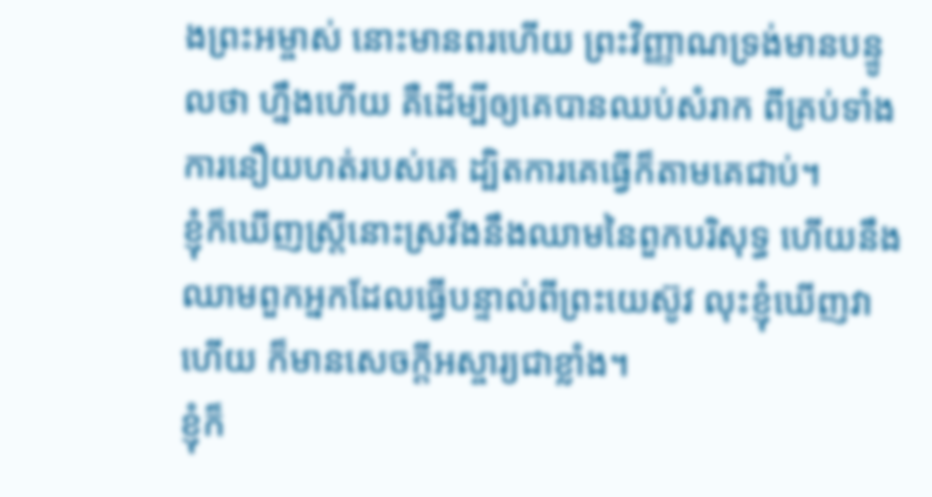ងព្រះអម្ចាស់ នោះមានពរហើយ ព្រះវិញ្ញាណទ្រង់មានបន្ទូលថា ហ្នឹងហើយ គឺដើម្បីឲ្យគេបានឈប់សំរាក ពីគ្រប់ទាំងការនឿយហត់របស់គេ ដ្បិតការគេធ្វើក៏តាមគេជាប់។
ខ្ញុំក៏ឃើញស្ត្រីនោះស្រវឹងនឹងឈាមនៃពួកបរិសុទ្ធ ហើយនឹងឈាមពួកអ្នកដែលធ្វើបន្ទាល់ពីព្រះយេស៊ូវ លុះខ្ញុំឃើញវាហើយ ក៏មានសេចក្ដីអស្ចារ្យជាខ្លាំង។
ខ្ញុំក៏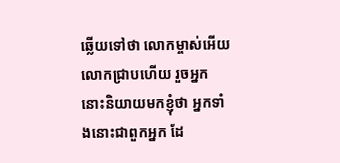ឆ្លើយទៅថា លោកម្ចាស់អើយ លោកជ្រាបហើយ រួចអ្នកនោះនិយាយមកខ្ញុំថា អ្នកទាំងនោះជាពួកអ្នក ដែ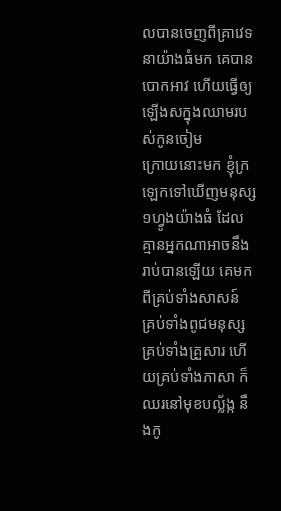លបានចេញពីគ្រាវេទនាយ៉ាងធំមក គេបានបោកអាវ ហើយធ្វើឲ្យឡើងសក្នុងឈាមរបស់កូនចៀម
ក្រោយនោះមក ខ្ញុំក្រឡេកទៅឃើញមនុស្ស១ហ្វូងយ៉ាងធំ ដែលគ្មានអ្នកណាអាចនឹងរាប់បានឡើយ គេមកពីគ្រប់ទាំងសាសន៍ គ្រប់ទាំងពូជមនុស្ស គ្រប់ទាំងគ្រួសារ ហើយគ្រប់ទាំងភាសា ក៏ឈរនៅមុខបល្ល័ង្ក នឹងកូ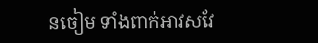នចៀម ទាំងពាក់អាវសវែ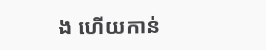ង ហើយកាន់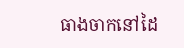ធាងចាកនៅដៃ